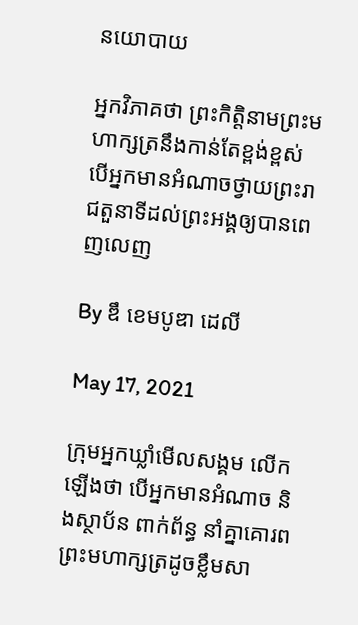នយោបាយ

អ្នកវិភាគថា ព្រះកិត្តិនាមព្រះមហាក្សត្រនឹងកាន់តែខ្ពង់ខ្ពស់ បើអ្នកមានអំណាចថ្វាយព្រះរាជតួនាទីដល់ព្រះអង្គឲ្យបានពេញលេញ

By ឌឹ ខេមបូឌា ដេលី

May 17, 2021

ក្រុមអ្នកឃ្លាំមើលសង្គម លើកឡើងថា បើអ្នកមានអំណាច និងស្ថាប័ន ពាក់ព័ន្ធ នាំគ្នាគោរពព្រះមហាក្សត្រដូចខ្លឹមសា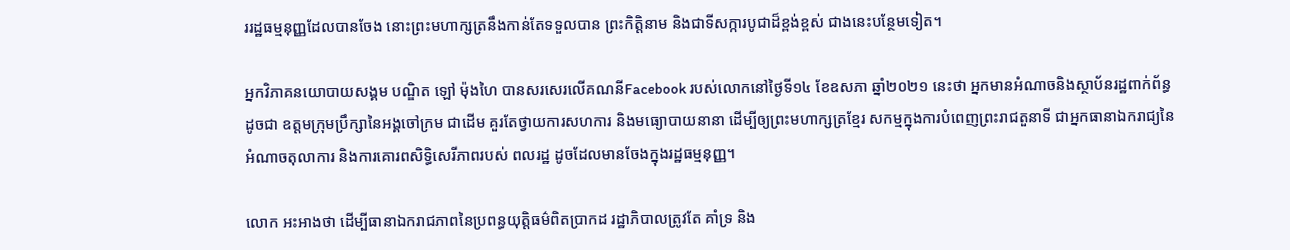ររដ្ឋធម្មនុញ្ញដែលបានចែង នោះព្រះមហាក្សត្រនឹងកាន់តែទទួលបាន ព្រះកិត្តិនាម និងជាទីសក្ការបូជាដ៏ខ្ពង់ខ្ពស់ ជាងនេះបន្ថែមទៀត។

អ្នកវិភាគនយោបាយសង្គម បណ្ឌិត ឡៅ ម៉ុងហៃ បានសរសេរលើគណនីFacebook របស់លោកនៅថ្ងៃទី១៤ ខែឧសភា ឆ្នាំ២០២១ នេះថា អ្នកមានអំណាចនិងស្ថាប័នរដ្ឋពាក់ព័ន្ធ ដូចជា ឧត្តមក្រុមប្រឹក្សានៃអង្គចៅក្រម ជាដើម គួរតែថ្វាយការសហការ និងមធ្យោបាយនានា ដើម្បីឲ្យព្រះមហាក្សត្រខ្មែរ សកម្មក្នុងការបំពេញព្រះរាជតួនាទី ជាអ្នកធានាឯករាជ្យនៃអំណាចតុលាការ និងការគោរពសិទ្ធិសេរីភាពរបស់ ពលរដ្ឋ ដូចដែលមានចែងក្នុងរដ្ឋធម្មនុញ្ញ។

លោក អះអាងថា ដើម្បីធានាឯករាជភាពនៃប្រពន្ធយុត្តិធម៌ពិតប្រាកដ រដ្ឋាភិបាលត្រូវតែ គាំទ្រ និង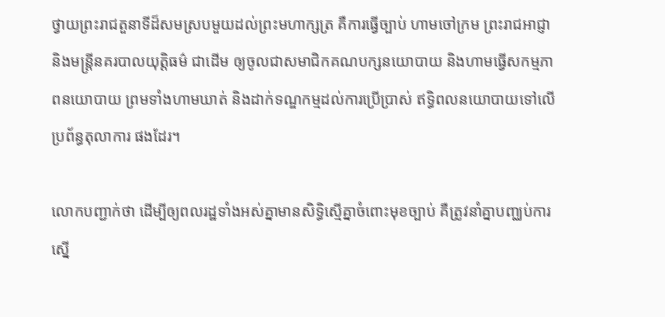ថ្វាយព្រះរាជតួនាទីដ៏សមស្របមួយដល់ព្រះមហាក្សត្រ គឺការធ្វើច្បាប់ ហាមចៅក្រម ព្រះរាជអាជ្ញា និងមន្ត្រីនគរបាលយុត្តិធម៌ ជាដើម ឲ្យចូលជាសមាជិកគណបក្សនយោបាយ និងហាមធ្វើសកម្មភាពនយោបាយ ព្រមទាំងហាមឃាត់ និងដាក់ទណ្ឌកម្មដល់ការប្រើប្រាស់ ឥទ្ធិពលនយោបាយទៅលើប្រព័ន្ធតុលាការ ផងដែរ។

លោកបញ្ជាក់ថា ដើម្បីឲ្យពលរដ្ឋទាំងអស់គ្នាមានសិទ្ធិស្មើគ្នាចំពោះមុខច្បាប់ គឺត្រូវនាំគ្នាបញ្ឈប់ការស្នើ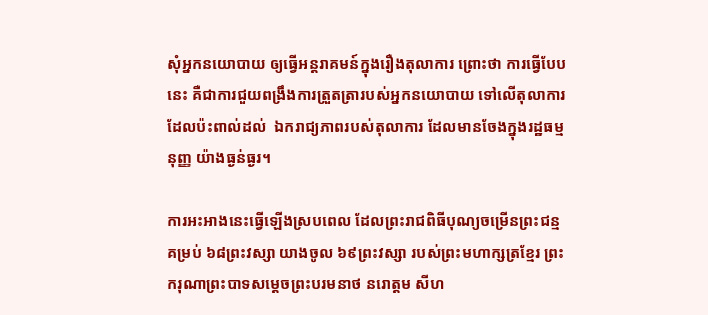សុំអ្នកនយោបាយ ឲ្យធ្វើអន្តរាគមន៍ក្នុងរឿងតុលាការ ព្រោះថា ការធ្វើបែបនេះ គឺជាការជួយពង្រឹងការត្រួតត្រារបស់អ្នកនយោបាយ ទៅលើតុលាការ ដែលប៉ះពាល់ដល់  ឯករាជ្យភាពរបស់តុលាការ ដែលមានចែងក្នុងរដ្ឋធម្មនុញ្ញ យ៉ាងធ្ងន់ធ្ងរ។

ការអះអាងនេះធ្វើឡើងស្របពេល ដែលព្រះរាជពិធីបុណ្យចម្រើនព្រះជន្ម គម្រប់ ៦៨ព្រះវស្សា យាងចូល ៦៩ព្រះវស្សា របស់ព្រះមហាក្សត្រខ្មែរ ព្រះករុណាព្រះបាទសម្តេចព្រះបរមនាថ នរោត្តម សីហ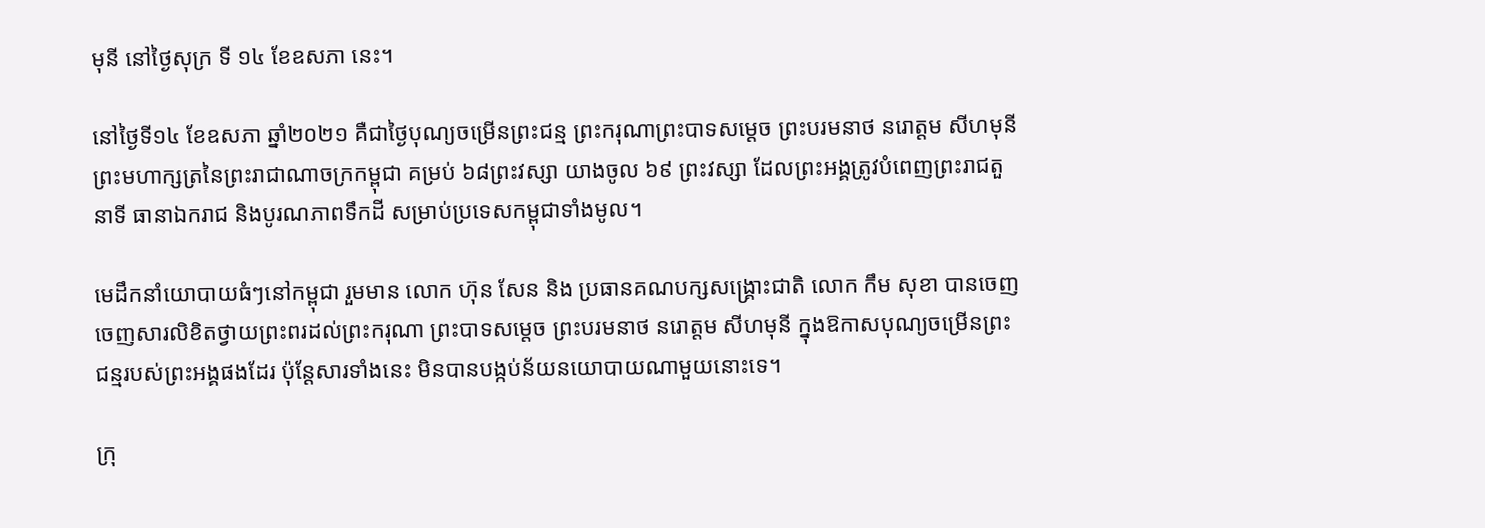មុនី នៅថ្ងៃសុក្រ ទី ១៤ ខែឧសភា នេះ។

នៅថ្ងៃទី១៤ ខែឧសភា ឆ្នាំ២០២១ គឺជាថ្ងៃបុណ្យចម្រើនព្រះជន្ម ព្រះករុណាព្រះបាទសម្ដេច ព្រះបរមនាថ នរោត្តម សីហមុនី ព្រះមហាក្សត្រនៃព្រះរាជាណាចក្រកម្ពុជា គម្រប់ ៦៨ព្រះវស្សា យាងចូល ៦៩ ព្រះវស្សា ដែលព្រះអង្គត្រូវបំពេញព្រះរាជតួនាទី ធានាឯករាជ និងបូរណភាពទឹកដី សម្រាប់ប្រទេសកម្ពុជាទាំងមូល។

មេដឹកនាំយោបាយធំៗនៅកម្ពុជា រួមមាន លោក ហ៊ុន សែន និង ប្រធានគណបក្សសង្គ្រោះជាតិ លោក កឹម សុខា បានចេញចេញសារលិខិតថ្វាយព្រះពរដល់ព្រះករុណា ព្រះបាទសម្ដេច ព្រះបរមនាថ នរោត្តម សីហមុនី ក្នុងឱកាសបុណ្យចម្រើនព្រះជន្មរបស់ព្រះអង្គផងដែរ ប៉ុន្តែសារទាំងនេះ មិនបានបង្កប់ន័យនយោបាយណាមួយនោះទេ។

ក្រុ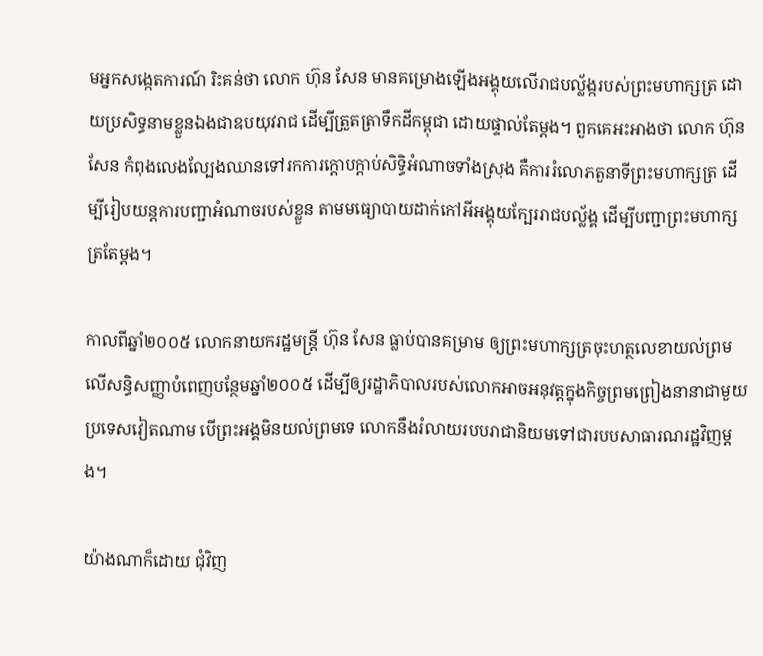មអ្នកសង្កេតការណ៍ រិះគន់ថា លោក ហ៊ុន សែន មានគម្រោងឡើងអង្គុយលើរាជបល្ល័ង្ករបស់ព្រះមហាក្សត្រ ដោយប្រសិទ្ធនាមខ្លួនឯងជាឧបយុវរាជ ដើម្បីត្រួតត្រាទឹកដីកម្ពុជា ដោយផ្ទាល់តែម្តង។ ពួកគេអះអាងថា លោក ហ៊ុន សែន កំពុងលេងល្បែងឈានទៅរកការក្តោបក្តាប់សិទ្ធិអំណាចទាំងស្រុង គឺការរំលោភតួនាទីព្រះមហាក្សត្រ ដើម្បីរៀបយន្តការបញ្ជាអំណាចរបស់ខ្លួន តាមមធ្យោបាយដាក់កៅអីអង្គុយក្បែររាជបល្ល័ង្គ ដើម្បីបញ្ជាព្រះមហាក្សត្រតែម្តង។

កាលពីឆ្នាំ២០០៥ លោកនាយករដ្ឋមន្ត្រី ហ៊ុន សែន ធ្លាប់បានគម្រាម ឲ្យព្រះមហាក្សត្រចុះហត្ថលេខាយល់ព្រមលើសន្ធិសញ្ញាបំពេញបន្ថែមឆ្នាំ២០០៥ ដើម្បីឲ្យរដ្ឋាភិបាលរបស់លោកអាចអនុវត្តក្នុងកិច្ចព្រមព្រៀងនានាជាមួយប្រទេសវៀតណាម បើព្រះអង្គមិនយល់ព្រមទេ លោកនឹងរំលាយរបបរាជានិយមទៅជារបបសាធារណរដ្ឋវិញម្តង។

យ៉ាងណាក៏ដោយ ជុំវិញ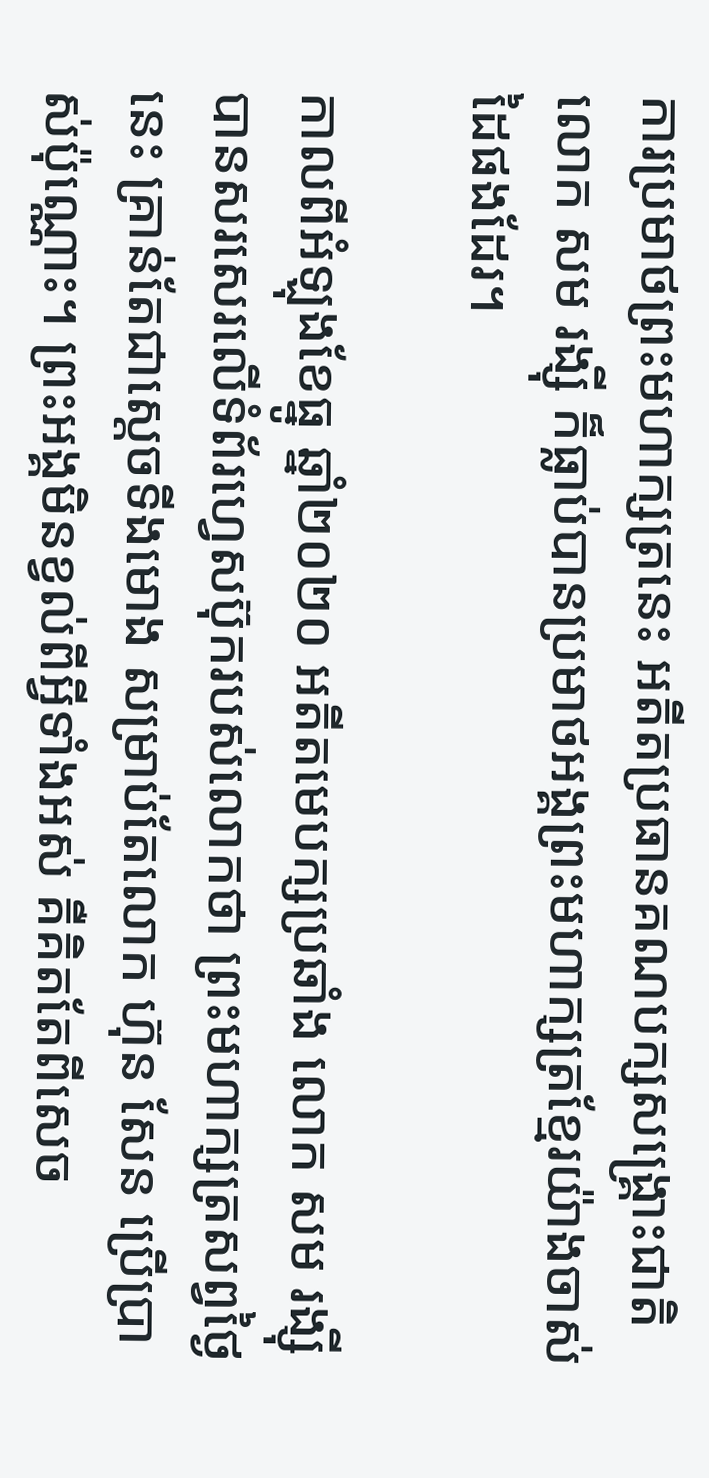ការប្រមាថព្រះមហាក្សត្រនេះ អតីតប្រធានគណបក្សសង្គ្រោះជាតិ លោក សម រង្ស៊ី ក៏ធ្លាប់បានប្រមាថអង្គព្រះមហាក្សត្រខ្មែរយ៉ាងចាស់ដៃផងដែរ។

កាលពីអំឡុងខែធ្នូ ឆ្នាំ២០២០ អតីតមេបក្សប្រឆាំង លោក សម រង្ស៊ី បានសរសេរលើទំព័រហ្វេសប៊ុករបស់លោកថា ព្រះមហាក្សត្រសព្វថ្ងៃនេះ គ្រាន់តែជាស្តេចទីងមោង សម្រាប់តែលោក ហ៊ុន សែន ប្រើប្រាស់ប៉ុណ្ណោះ។ ព្រះអង្គមិនខ្វល់ពីអ្វីទាំងអស់ គឺគិតតែពីសេច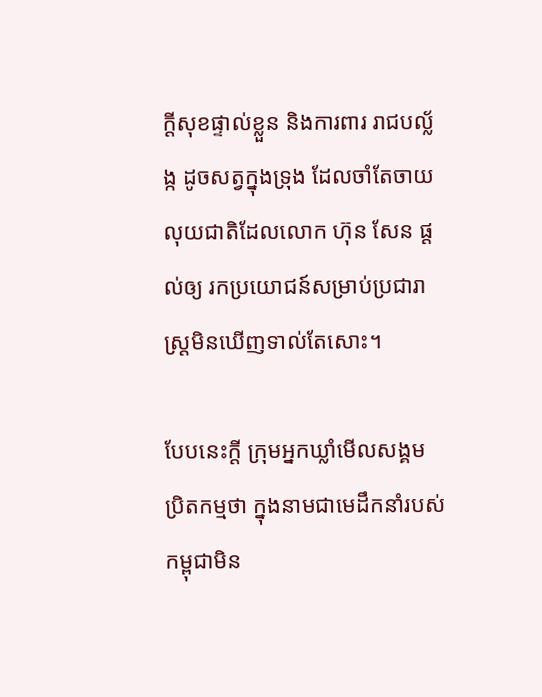ក្តីសុខផ្ទាល់ខ្លួន និងការពារ រាជបល្ល័ង្ក ដូចសត្វក្នុងទ្រុង ដែលចាំតែចាយលុយជាតិដែលលោក ហ៊ុន សែន ផ្តល់ឲ្យ រកប្រយោជន៍សម្រាប់ប្រជារាស្ត្រមិនឃើញទាល់តែសោះ។

បែបនេះក្តី ក្រុមអ្នកឃ្លាំមើលសង្គម ប្រិតកម្មថា ក្នុងនាមជាមេដឹកនាំរបស់កម្ពុជាមិន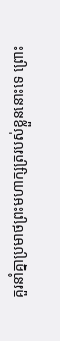គួរនាំគ្នាប្រមាថព្រះមហាក្សត្ររបស់ខ្លួននោះទេ ព្រោះ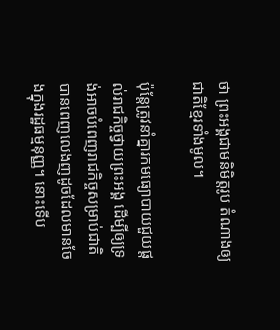ថា ព្រះអង្គជាមនិមិត្តរូប តំណាងឲ្យជាតិខ្មែរទាំងមូល។

ប៉ុន្តែត្រូវនាំគ្នារកមធ្យោបាយជួយផ្តល់រាជកិច្ចថ្វាយព្រះអង្គ ដើម្បីឲ្យទ្រង់អាចបំពេញរាជកិច្ចសម្រាប់ជាតិបានពេញលេងញដូចដែលមានចែងក្នុងរដ្ឋធម្មនុញ្ញ។ នោះទើប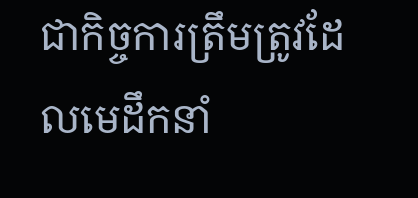ជាកិច្ចការត្រឹមត្រូវដែលមេដឹកនាំ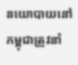នយោបាយនៅកម្ពុជាត្រូវនាំ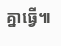គ្នាធ្វើ៕